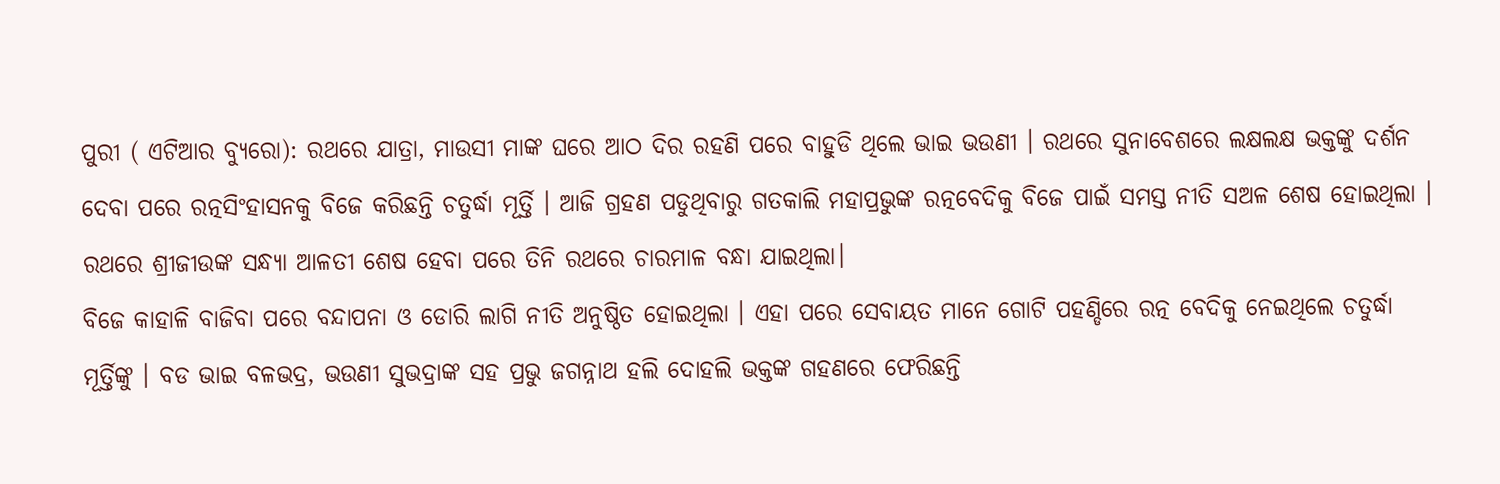ପୁରୀ ( ଏଟିଆର ବ୍ୟୁରୋ): ରଥରେ ଯାତ୍ରା, ମାଉସୀ ମାଙ୍କ ଘରେ ଆଠ ଦିର ରହଣି ପରେ ବାହୁଡି ଥିଲେ ଭାଇ ଭଉଣୀ । ରଥରେ ସୁନାବେଶରେ ଲକ୍ଷଲକ୍ଷ ଭକ୍ତଙ୍କୁ ଦର୍ଶନ ଦେବା ପରେ ରତ୍ନସିଂହାସନକୁ ବିଜେ କରିଛନ୍ତି ଚତୁର୍ଦ୍ଧା ମୂର୍ତ୍ତି । ଆଜି ଗ୍ରହଣ ପଡୁଥିବାରୁ ଗତକାଲି ମହାପ୍ରଭୁଙ୍କ ରତ୍ନବେଦିକୁ ବିଜେ ପାଇଁ ସମସ୍ତ ନୀତି ସଅଳ ଶେଷ ହୋଇଥିଲା । ରଥରେ ଶ୍ରୀଜୀଉଙ୍କ ସନ୍ଧ୍ୟା ଆଳତୀ ଶେଷ ହେବା ପରେ ତିନି ରଥରେ ଚାରମାଳ ବନ୍ଧା ଯାଇଥିଲା।
ବିଜେ କାହାଳି ବାଜିବା ପରେ ବନ୍ଦାପନା ଓ ଡୋରି ଲାଗି ନୀତି ଅନୁଷ୍ଠିତ ହୋଇଥିଲା । ଏହା ପରେ ସେବାୟତ ମାନେ ଗୋଟି ପହଣ୍ଡିରେ ରତ୍ନ ବେଦିକୁ ନେଇଥିଲେ ଚତୁର୍ଦ୍ଧା ମୂର୍ତ୍ତିଙ୍କୁ । ବଡ ଭାଇ ବଳଭଦ୍ର, ଭଉଣୀ ସୁଭଦ୍ରାଙ୍କ ସହ ପ୍ରଭୁ ଜଗନ୍ନାଥ ହଲି ଦୋହଲି ଭକ୍ତଙ୍କ ଗହଣରେ ଫେରିଛନ୍ତି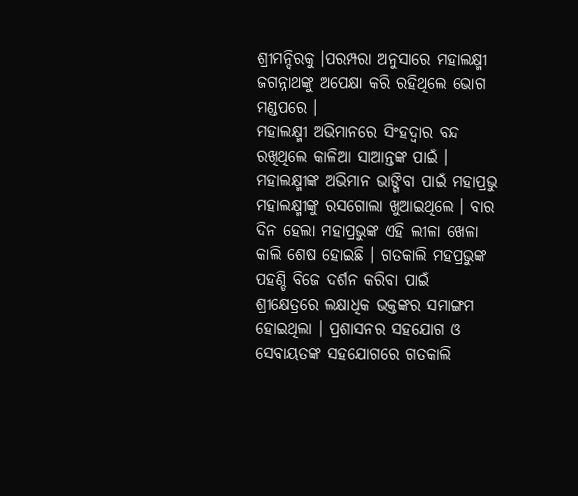ଶ୍ରୀମନ୍ଦିରକୁ ।ପରମ୍ପରା ଅନୁସାରେ ମହାଲକ୍ଷ୍ମୀ ଜଗନ୍ନାଥଙ୍କୁ ଅପେକ୍ଷା କରି ରହିଥିଲେ ଭୋଗ ମଣ୍ଡପରେ ।
ମହାଲକ୍ଷ୍ମୀ ଅଭିମାନରେ ସିଂହଦ୍ୱାର ବନ୍ଦ ରଖିଥିଲେ କାଳିଆ ସାଆନ୍ତଙ୍କ ପାଇଁ । ମହାଲକ୍ଷ୍ମୀଙ୍କ ଅଭିମାନ ଭାଙ୍ଗିବା ପାଇଁ ମହାପ୍ରଭୁ ମହାଲକ୍ଷ୍ମୀଙ୍କୁ ରସଗୋଲା ଖୁଆଇଥିଲେ । ବାର ଦିନ ହେଲା ମହାପ୍ରଭୁଙ୍କ ଏହି ଲୀଳା ଖେଳା କାଲି ଶେଷ ହୋଇଛି । ଗତକାଲି ମହପ୍ରଭୁଙ୍କ ପହଣ୍ଡି ବିଜେ ଦର୍ଶନ କରିବା ପାଇଁ ଶ୍ରୀକ୍ଷେତ୍ରରେ ଲକ୍ଷାଧିକ ଭକ୍ତଙ୍କର ସମାଙ୍ଗମ ହୋଇଥିଲା । ପ୍ରଶାସନର ସହଯୋଗ ଓ ସେବାୟତଙ୍କ ସହଯୋଗରେ ଗତକାଲି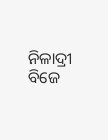ନିଳାଦ୍ରୀ ବିଜେ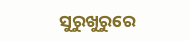ସୁରୁଖୁରୁରେ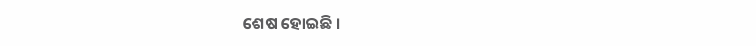ଶେଷ ହୋଇଛି ।